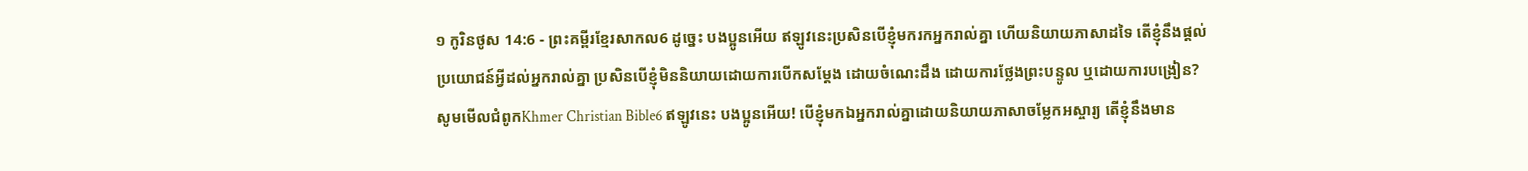១ កូរិនថូស 14:6 - ព្រះគម្ពីរខ្មែរសាកល6 ដូច្នេះ បងប្អូនអើយ ឥឡូវនេះប្រសិនបើខ្ញុំមករកអ្នករាល់គ្នា ហើយនិយាយភាសាដទៃ តើខ្ញុំនឹងផ្ដល់ប្រយោជន៍អ្វីដល់អ្នករាល់គ្នា ប្រសិនបើខ្ញុំមិននិយាយដោយការបើកសម្ដែង ដោយចំណេះដឹង ដោយការថ្លែងព្រះបន្ទូល ឬដោយការបង្រៀន? សូមមើលជំពូកKhmer Christian Bible6 ឥឡូវនេះ បងប្អូនអើយ! បើខ្ញុំមកឯអ្នករាល់គ្នាដោយនិយាយភាសាចម្លែកអស្ចារ្យ តើខ្ញុំនឹងមាន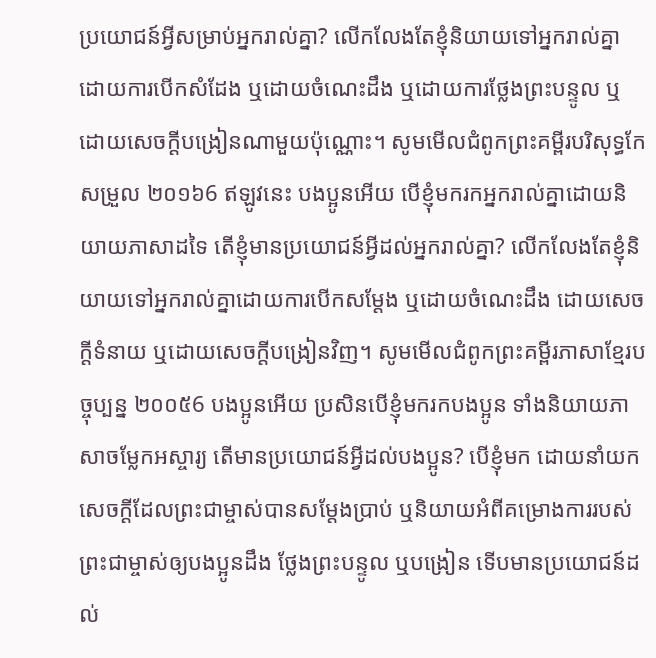ប្រយោជន៍អ្វីសម្រាប់អ្នករាល់គ្នា? លើកលែងតែខ្ញុំនិយាយទៅអ្នករាល់គ្នាដោយការបើកសំដែង ឬដោយចំណេះដឹង ឬដោយការថ្លែងព្រះបន្ទូល ឬដោយសេចក្ដីបង្រៀនណាមួយប៉ុណ្ណោះ។ សូមមើលជំពូកព្រះគម្ពីរបរិសុទ្ធកែសម្រួល ២០១៦6 ឥឡូវនេះ បងប្អូនអើយ បើខ្ញុំមករកអ្នករាល់គ្នាដោយនិយាយភាសាដទៃ តើខ្ញុំមានប្រយោជន៍អ្វីដល់អ្នករាល់គ្នា? លើកលែងតែខ្ញុំនិយាយទៅអ្នករាល់គ្នាដោយការបើកសម្ដែង ឬដោយចំណេះដឹង ដោយសេចក្តីទំនាយ ឬដោយសេចក្តីបង្រៀនវិញ។ សូមមើលជំពូកព្រះគម្ពីរភាសាខ្មែរបច្ចុប្បន្ន ២០០៥6 បងប្អូនអើយ ប្រសិនបើខ្ញុំមករកបងប្អូន ទាំងនិយាយភាសាចម្លែកអស្ចារ្យ តើមានប្រយោជន៍អ្វីដល់បងប្អូន? បើខ្ញុំមក ដោយនាំយកសេចក្ដីដែលព្រះជាម្ចាស់បានសម្តែងប្រាប់ ឬនិយាយអំពីគម្រោងការរបស់ព្រះជាម្ចាស់ឲ្យបងប្អូនដឹង ថ្លែងព្រះបន្ទូល ឬបង្រៀន ទើបមានប្រយោជន៍ដល់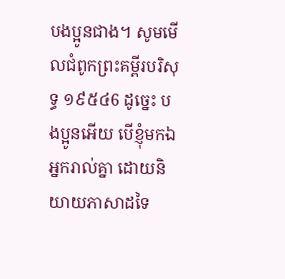បងប្អូនជាង។ សូមមើលជំពូកព្រះគម្ពីរបរិសុទ្ធ ១៩៥៤6 ដូច្នេះ បងប្អូនអើយ បើខ្ញុំមកឯអ្នករាល់គ្នា ដោយនិយាយភាសាដទៃ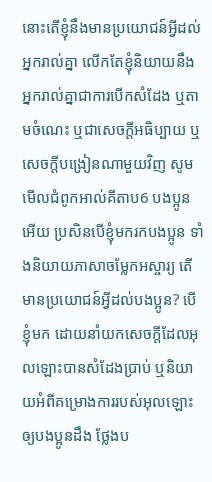នោះតើខ្ញុំនឹងមានប្រយោជន៍អ្វីដល់អ្នករាល់គ្នា លើកតែខ្ញុំនិយាយនឹងអ្នករាល់គ្នាជាការបើកសំដែង ឬតាមចំណេះ ឬជាសេចក្ដីអធិប្បាយ ឬសេចក្ដីបង្រៀនណាមួយវិញ សូមមើលជំពូកអាល់គីតាប6 បងប្អូនអើយ ប្រសិនបើខ្ញុំមករកបងប្អូន ទាំងនិយាយភាសាចម្លែកអស្ចារ្យ តើមានប្រយោជន៍អ្វីដល់បងប្អូន? បើខ្ញុំមក ដោយនាំយកសេចក្ដីដែលអុលឡោះបានសំដែងប្រាប់ ឬនិយាយអំពីគម្រោងការរបស់អុលឡោះឲ្យបងប្អូនដឹង ថ្លែងប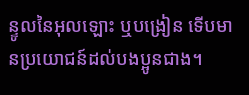ន្ទូលនៃអុលឡោះ ឬបង្រៀន ទើបមានប្រយោជន៍ដល់បងប្អូនជាង។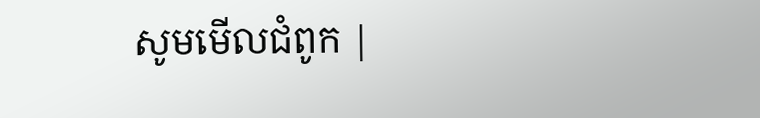សូមមើលជំពូក |